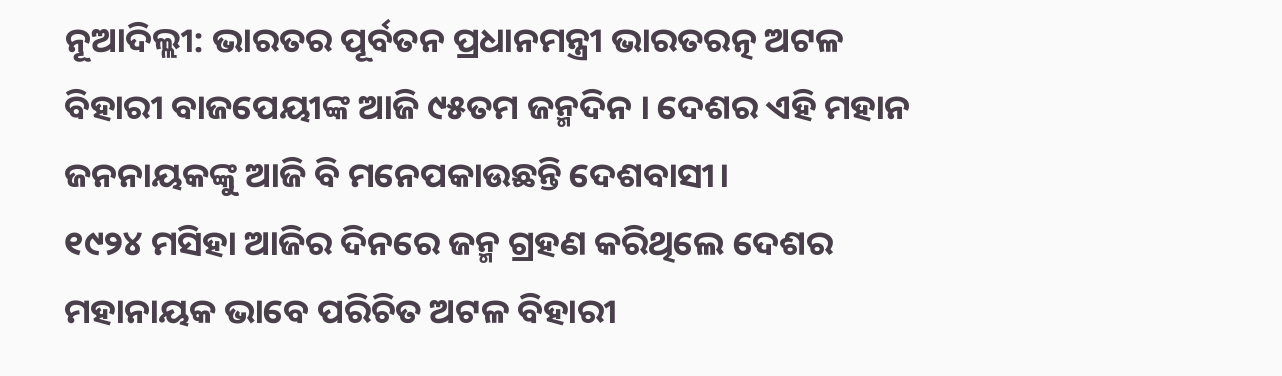ନୂଆଦିଲ୍ଲୀ: ଭାରତର ପୂର୍ବତନ ପ୍ରଧାନମନ୍ତ୍ରୀ ଭାରତରତ୍ନ ଅଟଳ ବିହାରୀ ବାଜପେୟୀଙ୍କ ଆଜି ୯୫ତମ ଜନ୍ମଦିନ । ଦେଶର ଏହି ମହାନ ଜନନାୟକଙ୍କୁ ଆଜି ବି ମନେପକାଉଛନ୍ତି ଦେଶବାସୀ।
୧୯୨୪ ମସିହା ଆଜିର ଦିନରେ ଜନ୍ମ ଗ୍ରହଣ କରିଥିଲେ ଦେଶର ମହାନାୟକ ଭାବେ ପରିଚିତ ଅଟଳ ବିହାରୀ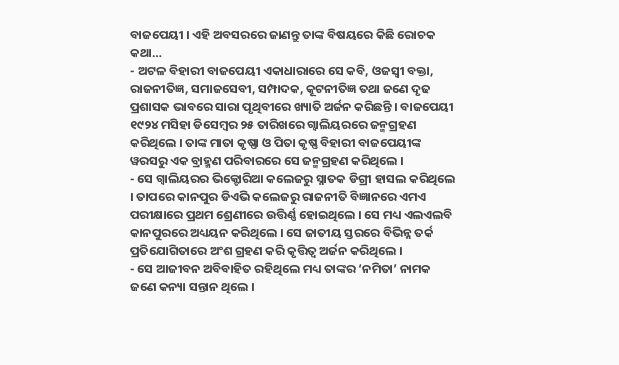ବାଜପେୟୀ । ଏହି ଅବସରରେ ଜାଣନ୍ତୁ ତାଙ୍କ ବିଷୟରେ କିଛି ରୋଚକ କଥା…
- ଅଟଳ ବିହାରୀ ବାଜପେୟୀ ଏକାଧାରାରେ ସେ କବି, ଓଜସ୍ୱୀ ବକ୍ତା, ରାଜନୀତିଜ୍ଞ, ସମାଜସେବୀ, ସମ୍ପାଦକ, କୂଟନୀତିଜ୍ଞ ତଥା ଜଣେ ଦୃଢ ପ୍ରଶାସକ ଭାବରେ ସାରା ପୃଥିବୀରେ ଖ୍ୟାତି ଅର୍ଜନ କରିଛନ୍ତି । ବାଜପେୟୀ ୧୯୨୪ ମସିହା ଡିସେମ୍ବର ୨୫ ତାରିଖରେ ଗ୍ୱାଲିୟରରେ ଜନ୍ମଗ୍ରହଣ କରିଥିଲେ । ତାଙ୍କ ମାତା କୃଷ୍ଣା ଓ ପିତା କୃଷ୍ଣ ବିହାରୀ ବାଜପେୟୀଙ୍କ ୱରସରୁ ଏକ ବ୍ରାହ୍ମଣ ପରିବାରରେ ସେ ଜନ୍ମଗ୍ରହଣ କରିଥିଲେ ।
- ସେ ଗ୍ୱାଲିୟରର ଭିକ୍ଟୋରିଆ କଲେଜରୁ ସ୍ନାତକ ଡିଗ୍ରୀ ହାସଲ କରିଥିଲେ । ତାପରେ କାନପୁର ଡିଏଭି କଲେଜରୁ ରାଜନୀତି ବିଜ୍ଞାନରେ ଏମଏ ପରୀକ୍ଷାରେ ପ୍ରଥମ ଶ୍ରେଣୀରେ ଉତ୍ତିର୍ଣ୍ଣ ହୋଇଥିଲେ । ସେ ମଧ୍ୟ ଏଲଏଲବି କାନପୁରରେ ଅଧ୍ୟୟନ କରିଥିଲେ । ସେ ଜାତୀୟ ସ୍ତରରେ ବିଭିନ୍ନ ତର୍କ ପ୍ରତିଯୋଗିତାରେ ଅଂଶ ଗ୍ରହଣ କରି କୃତ୍ତିତ୍ୱ ଅର୍ଜନ କରିଥିଲେ ।
- ସେ ଆଜୀବନ ଅବିବାହିତ ରହିଥିଲେ ମଧ୍ୟ ତାଙ୍କର ‘ନମିତା’ ନାମକ ଜଣେ କନ୍ୟା ସନ୍ତାନ ଥିଲେ ।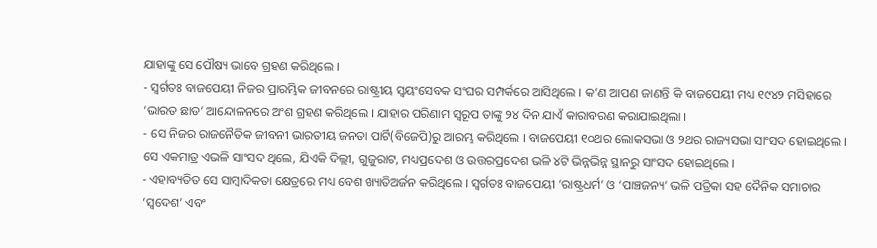ଯାହାଙ୍କୁ ସେ ପୌଷ୍ୟ ଭାବେ ଗ୍ରହଣ କରିଥିଲେ ।
- ସ୍ୱର୍ଗତଃ ବାଜପେୟୀ ନିଜର ପ୍ରାରମ୍ଭିକ ଜୀବନରେ ରାଷ୍ଟ୍ରୀୟ ସ୍ୱୟଂସେବକ ସଂଘର ସମ୍ପର୍କରେ ଆସିଥିଲେ । କ’ଣ ଆପଣ ଜାଣନ୍ତି କି ବାଜପେୟୀ ମଧ୍ୟ ୧୯୪୨ ମସିହାରେ ‘ଭାରତ ଛାଡ’ ଆନ୍ଦୋଳନରେ ଅଂଶ ଗ୍ରହଣ କରିଥିଲେ । ଯାହାର ପରିଣାମ ସ୍ୱରୂପ ତାଙ୍କୁ ୨୪ ଦିନ ଯାଏଁ କାରାବରଣ କରାଯାଇଥିଲା ।
- ସେ ନିଜର ରାଜନୈତିକ ଜୀବନୀ ଭାରତୀୟ ଜନତା ପାର୍ଟି(ବିଜେପି)ରୁ ଆରମ୍ଭ କରିଥିଲେ । ବାଜପେୟୀ ୧୦ଥର ଲୋକସଭା ଓ ୨ଥର ରାଜ୍ୟସଭା ସାଂସଦ ହୋଇଥିଲେ । ସେ ଏକମାତ୍ର ଏଭଳି ସାଂସଦ ଥିଲେ, ଯିଏକି ଦିଲ୍ଲୀ, ଗୁଜୁରାଟ, ମଧ୍ୟପ୍ରଦେଶ ଓ ଉତ୍ତରପ୍ରଦେଶ ଭଳି ୪ଟି ଭିନ୍ନଭିନ୍ନ ସ୍ଥାନରୁ ସାଂସଦ ହୋଇଥିଲେ ।
- ଏହାବ୍ୟତିତ ସେ ସାମ୍ବାଦିକତା କ୍ଷେତ୍ରରେ ମଧ୍ୟ ବେଶ ଖ୍ୟାତିଅର୍ଜନ କରିଥିଲେ । ସ୍ୱର୍ଗତଃ ବାଜପେୟୀ ‘ରାଷ୍ଟ୍ରଧର୍ମ’ ଓ ‘ପାଞ୍ଚଜନ୍ୟ’ ଭଳି ପତ୍ରିକା ସହ ଦୈନିକ ସମାଚାର ‘ସ୍ୱଦେଶ’ ଏବଂ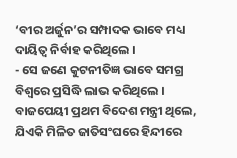‘ବୀର ଅର୍ଜୁନ’ର ସମ୍ପାଦକ ଭାବେ ମଧ୍ୟ ଦାୟିତ୍ୱ ନିର୍ବାହ କରିଥିଲେ ।
- ସେ ଜଣେ କୁଟନୀତିଜ୍ଞ ଭାବେ ସମଗ୍ର ବିଶ୍ୱରେ ପ୍ରସିଦ୍ଧି ଲାଭ କରିଥିଲେ । ବାଜପେୟୀ ପ୍ରଥମ ବିଦେଶ ମନ୍ତ୍ରୀ ଥିଲେ, ଯିଏକି ମିଳିତ ଜାତିସଂଘରେ ହିନ୍ଦୀରେ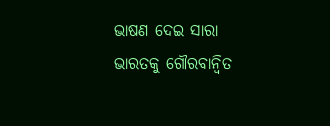ଭାଷଣ ଦେଇ ସାରା ଭାରତକୁ ଗୌରବାନ୍ୱିତ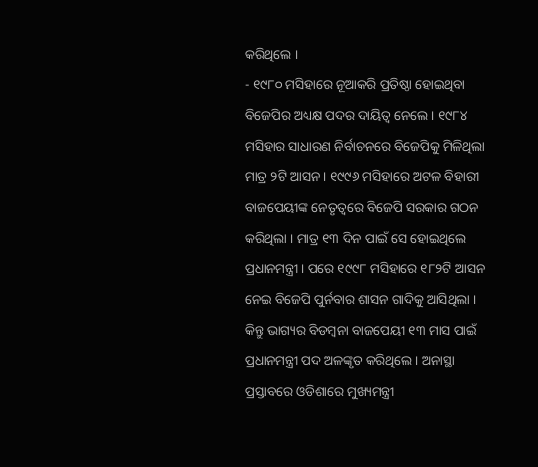କରିଥିଲେ ।
- ୧୯୮୦ ମସିହାରେ ନୂଆକରି ପ୍ରତିଷ୍ଠା ହୋଇଥିବା ବିଜେପିର ଅଧ୍ୟକ୍ଷ ପଦର ଦାୟିତ୍ୱ ନେଲେ । ୧୯୮୪ ମସିହାର ସାଧାରଣ ନିର୍ବାଚନରେ ବିଜେପିକୁ ମିଳିଥିଲା ମାତ୍ର ୨ଟି ଆସନ । ୧୯୯୬ ମସିହାରେ ଅଟଳ ବିହାରୀ ବାଜପେୟୀଙ୍କ ନେତୃତ୍ୱରେ ବିଜେପି ସରକାର ଗଠନ କରିଥିଲା । ମାତ୍ର ୧୩ ଦିନ ପାଇଁ ସେ ହୋଇଥିଲେ ପ୍ରଧାନମନ୍ତ୍ରୀ । ପରେ ୧୯୯୮ ମସିହାରେ ୧୮୨ଟି ଆସନ ନେଇ ବିଜେପି ପୁର୍ନବାର ଶାସନ ଗାଦିକୁ ଆସିଥିଲା । କିନ୍ତୁ ଭାଗ୍ୟର ବିଡମ୍ବନା ବାଜପେୟୀ ୧୩ ମାସ ପାଇଁ ପ୍ରଧାନମନ୍ତ୍ରୀ ପଦ ଅଳଙ୍କୃତ କରିଥିଲେ । ଅନାସ୍ଥା ପ୍ରସ୍ତାବରେ ଓଡିଶାରେ ମୁଖ୍ୟମନ୍ତ୍ରୀ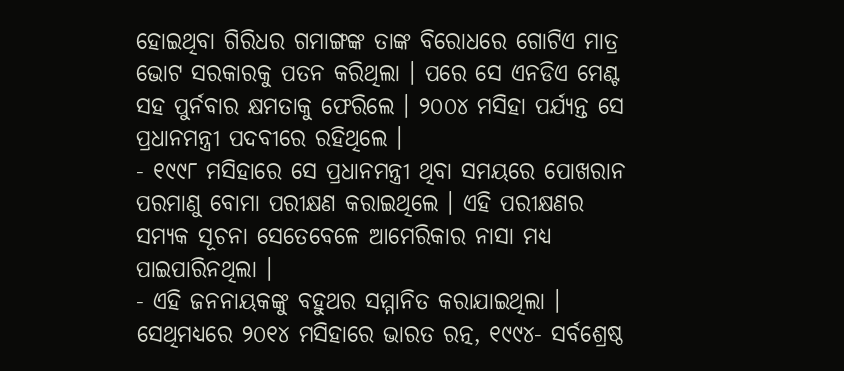ହୋଇଥିବା ଗିରିଧର ଗମାଙ୍ଗଙ୍କ ତାଙ୍କ ବିରୋଧରେ ଗୋଟିଏ ମାତ୍ର ଭୋଟ ସରକାରକୁ ପତନ କରିଥିଲା । ପରେ ସେ ଏନଡିଏ ମେଣ୍ଟ ସହ ପୁର୍ନବାର କ୍ଷମତାକୁ ଫେରିଲେ । ୨୦୦୪ ମସିହା ପର୍ଯ୍ୟନ୍ତ ସେ ପ୍ରଧାନମନ୍ତ୍ରୀ ପଦବୀରେ ରହିଥିଲେ ।
- ୧୯୯୮ ମସିହାରେ ସେ ପ୍ରଧାନମନ୍ତ୍ରୀ ଥିବା ସମୟରେ ପୋଖରାନ ପରମାଣୁ ବୋମା ପରୀକ୍ଷଣ କରାଇଥିଲେ । ଏହି ପରୀକ୍ଷଣର ସମ୍ୟକ ସୂଚନା ସେତେବେଳେ ଆମେରିକାର ନାସା ମଧ୍ୟ ପାଇପାରିନଥିଲା ।
- ଏହି ଜନନାୟକଙ୍କୁ ବହୁଥର ସମ୍ମାନିତ କରାଯାଇଥିଲା । ସେଥିମଧ୍ୟରେ ୨୦୧୪ ମସିହାରେ ଭାରତ ରତ୍ନ, ୧୯୯୪- ସର୍ବଶ୍ରେଷ୍ଠ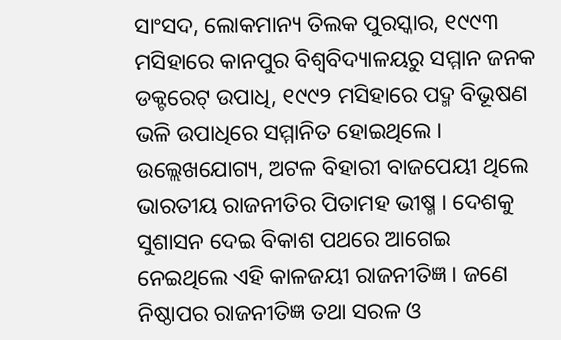ସାଂସଦ, ଲୋକମାନ୍ୟ ତିଲକ ପୁରସ୍କାର, ୧୯୯୩ ମସିହାରେ କାନପୁର ବିଶ୍ୱବିଦ୍ୟାଳୟରୁ ସମ୍ମାନ ଜନକ ଡକ୍ଟରେଟ୍ ଉପାଧି, ୧୯୯୨ ମସିହାରେ ପଦ୍ମ ବିଭୂଷଣ ଭଳି ଉପାଧିରେ ସମ୍ମାନିତ ହୋଇଥିଲେ ।
ଉଲ୍ଲେଖଯୋଗ୍ୟ, ଅଟଳ ବିହାରୀ ବାଜପେୟୀ ଥିଲେ ଭାରତୀୟ ରାଜନୀତିର ପିତାମହ ଭୀଷ୍ମ । ଦେଶକୁ ସୁଶାସନ ଦେଇ ବିକାଶ ପଥରେ ଆଗେଇ ନେଇଥିଲେ ଏହି କାଳଜୟୀ ରାଜନୀତିଜ୍ଞ । ଜଣେ ନିଷ୍ଠାପର ରାଜନୀତିଜ୍ଞ ତଥା ସରଳ ଓ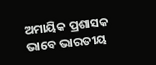ଅମାୟିକ ପ୍ରଶାସକ ଭାବେ ଭାରତୀୟ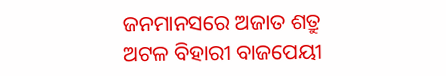ଜନମାନସରେ ଅଜାତ ଶତ୍ରୁ ଅଟଳ ବିହାରୀ ବାଜପେୟୀ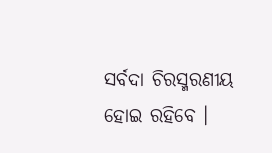ସର୍ବଦା ଚିରସ୍ମରଣୀୟ ହୋଇ ରହିବେ ।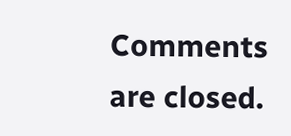Comments are closed.